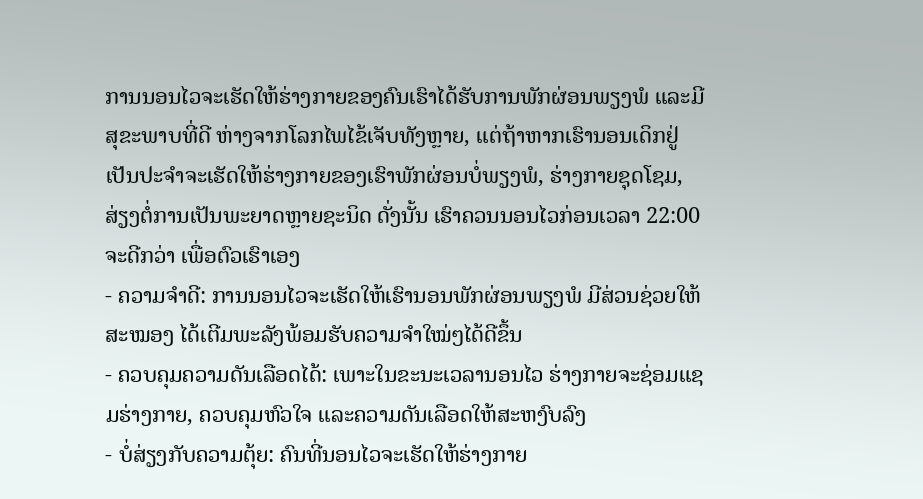ການນອນໄວຈະເຮັດໃຫ້ຮ່າງກາຍຂອງຄົນເຮົາໄດ້ຮັບການພັກຜ່ອນພຽງພໍ ແລະມີສຸຂະພາບທີ່ດີ ຫ່າງຈາກໂລກໄພໄຂ້ເຈັບທັງຫຼາຍ, ແຕ່ຖ້າຫາກເຮົານອນເດິກຢູ່ເປັນປະຈຳຈະເຮັດໃຫ້ຮ່າງກາຍຂອງເຮົາພັກຜ່ອນບໍ່ພຽງພໍ, ຮ່າງກາຍຊຸດໂຊມ, ສ່ຽງຕໍ່ການເປັນພະຍາດຫຼາຍຊະນິດ ດັ່ງນັ້ນ ເຮົາຄວນນອນໄວກ່ອນເວລາ 22:00 ຈະດີກວ່າ ເພື່ອຕົວເຮົາເອງ
- ຄວາມຈຳດີ: ການນອນໄວຈະເຮັດໃຫ້ເຮົານອນພັກຜ່ອນພຽງພໍ ມີສ່ວນຊ່ວຍໃຫ້ສະໝອງ ໄດ້ເຕີມພະລັງພ້ອມຮັບຄວາມຈຳໃໝ່ໆໄດ້ດີຂຶ້ນ
- ຄວບຄຸມຄວາມດັນເລືອດໄດ້: ເພາະໃນຂະນະເວລານອນໄວ ຮ່າງກາຍຈະຊ່ອມແຊມຮ່າງກາຍ, ຄວບຄຸມຫົວໃຈ ແລະຄວາມດັນເລືອດໃຫ້ສະຫງົບລົງ
- ບໍ່ສ່ຽງກັບຄວາມຕຸ້ຍ: ຄົນທີ່ນອນໄວຈະເຮັດໃຫ້ຮ່າງກາຍ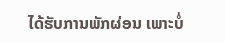ໄດ້ຮັບການພັກຜ່ອນ ເພາະບໍ່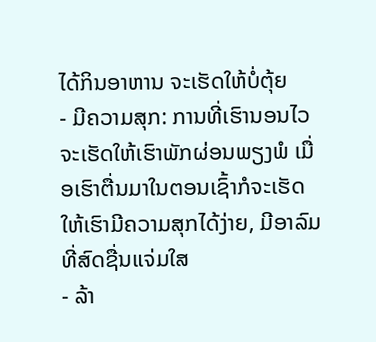ໄດ້ກິນອາຫານ ຈະເຮັດໃຫ້ບໍ່ຕຸ້ຍ
- ມີຄວາມສຸກ: ການທີ່ເຮົານອນໄວ ຈະເຮັດໃຫ້ເຮົາພັກຜ່ອນພຽງພໍ ເມື່ອເຮົາຕື່ນມາໃນຕອນເຊົ້າກໍຈະເຮັດໃຫ້ເຮົາມີຄວາມສຸກໄດ້ງ່າຍ, ມີອາລົມທີ່ສົດຊື່ນແຈ່ມໃສ
- ລ້າ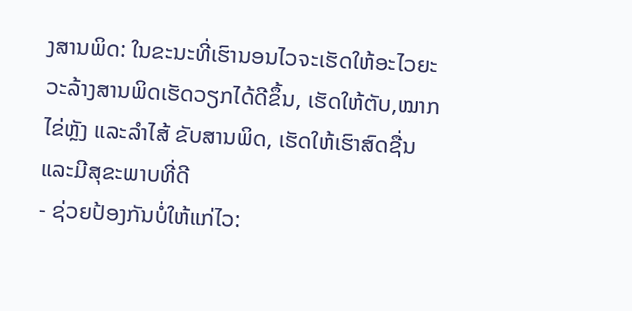ງສານພິດ: ໃນຂະນະທີ່ເຮົານອນໄວຈະເຮັດໃຫ້ອະໄວຍະວະລ້າງສານພິດເຮັດວຽກໄດ້ດີຂຶ້ນ, ເຮັດໃຫ້ຕັບ,ໝາກໄຂ່ຫຼັງ ແລະລໍາໄສ້ ຂັບສານພິດ, ເຮັດໃຫ້ເຮົາສົດຊື່ນ ແລະມີສຸຂະພາບທີ່ດີ
- ຊ່ວຍປ້ອງກັນບໍ່ໃຫ້ແກ່ໄວ: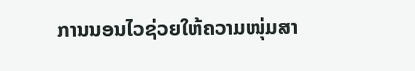ການນອນໄວຊ່ວຍໃຫ້ຄວາມໜຸ່ມສາ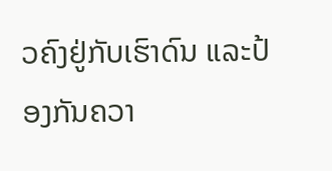ວຄົງຢູ່ກັບເຮົາດົນ ແລະປ້ອງກັນຄວາ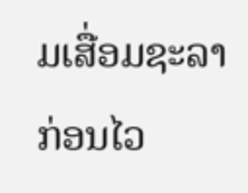ມເສື່ອມຊະລາກ່ອນໄວ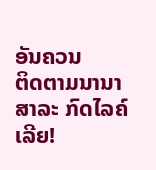ອັນຄວນ
ຕິດຕາມນານາສາລະ ກົດໄລຄ໌ເລີຍ!